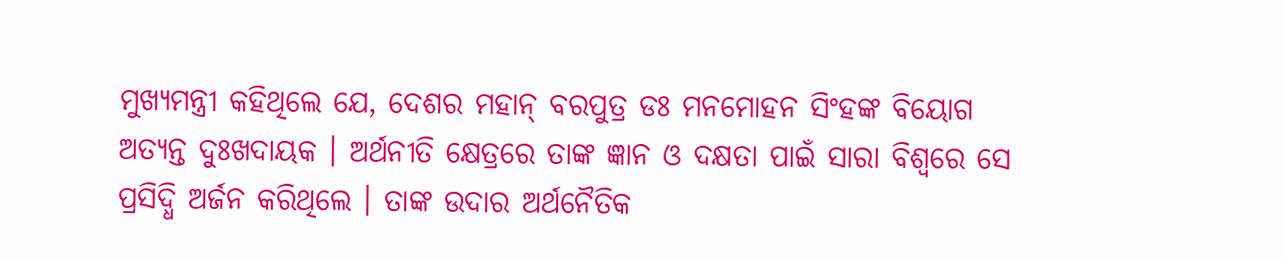ମୁଖ୍ୟମନ୍ତ୍ରୀ କହିଥିଲେ ଯେ, ଦେଶର ମହାନ୍ ବରପୁତ୍ର ଡଃ ମନମୋହନ ସିଂହଙ୍କ ବିୟୋଗ ଅତ୍ୟନ୍ତ ଦୁଃଖଦାୟକ । ଅର୍ଥନୀତି କ୍ଷେତ୍ରରେ ତାଙ୍କ ଜ୍ଞାନ ଓ ଦକ୍ଷତା ପାଇଁ ସାରା ବିଶ୍ୱରେ ସେ ପ୍ରସିଦ୍ଧି ଅର୍ଜନ କରିଥିଲେ । ତାଙ୍କ ଉଦାର ଅର୍ଥନୈତିକ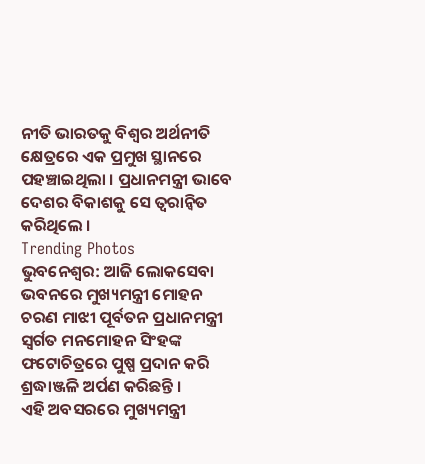ନୀତି ଭାରତକୁ ବିଶ୍ୱର ଅର୍ଥନୀତି କ୍ଷେତ୍ରରେ ଏକ ପ୍ରମୁଖ ସ୍ଥାନରେ ପହଞ୍ଚାଇଥିଲା । ପ୍ରଧାନମନ୍ତ୍ରୀ ଭାବେ ଦେଶର ବିକାଶକୁ ସେ ତ୍ୱରାନ୍ୱିତ କରିଥିଲେ ।
Trending Photos
ଭୁବନେଶ୍ୱର: ଆଜି ଲୋକସେବା ଭବନରେ ମୁଖ୍ୟମନ୍ତ୍ରୀ ମୋହନ ଚରଣ ମାଝୀ ପୂର୍ବତନ ପ୍ରଧାନମନ୍ତ୍ରୀ ସ୍ୱର୍ଗତ ମନମୋହନ ସିଂହଙ୍କ ଫଟୋଚିତ୍ରରେ ପୁଷ୍ପ ପ୍ରଦାନ କରି ଶ୍ରଦ୍ଧାଞ୍ଜଳି ଅର୍ପଣ କରିଛନ୍ତି ।
ଏହି ଅବସରରେ ମୁଖ୍ୟମନ୍ତ୍ରୀ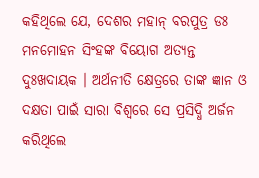କହିଥିଲେ ଯେ, ଦେଶର ମହାନ୍ ବରପୁତ୍ର ଡଃ ମନମୋହନ ସିଂହଙ୍କ ବିୟୋଗ ଅତ୍ୟନ୍ତ ଦୁଃଖଦାୟକ । ଅର୍ଥନୀତି କ୍ଷେତ୍ରରେ ତାଙ୍କ ଜ୍ଞାନ ଓ ଦକ୍ଷତା ପାଇଁ ସାରା ବିଶ୍ୱରେ ସେ ପ୍ରସିଦ୍ଧି ଅର୍ଜନ କରିଥିଲେ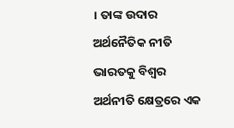। ତାଙ୍କ ଉଦାର ଅର୍ଥନୈତିକ ନୀତି ଭାରତକୁ ବିଶ୍ୱର ଅର୍ଥନୀତି କ୍ଷେତ୍ରରେ ଏକ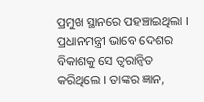ପ୍ରମୁଖ ସ୍ଥାନରେ ପହଞ୍ଚାଇଥିଲା । ପ୍ରଧାନମନ୍ତ୍ରୀ ଭାବେ ଦେଶର ବିକାଶକୁ ସେ ତ୍ୱରାନ୍ୱିତ କରିଥିଲେ । ତାଙ୍କର ଜ୍ଞାନ,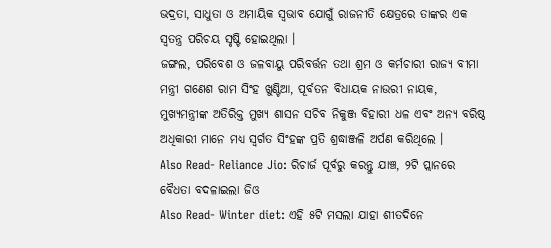ଭଦ୍ରତା, ସାଧୁତା ଓ ଅମାୟିକ ସ୍ୱଭାବ ଯୋଗୁଁ ରାଜନୀତି କ୍ଷେତ୍ରରେ ତାଙ୍କର ଏକ ସ୍ୱତନ୍ତ୍ର ପରିଚୟ ସୃଷ୍ଟି ହୋଇଥିଲା ।
ଜଙ୍ଗଲ, ପରିବେଶ ଓ ଜଳବାୟୁ ପରିବର୍ତ୍ତନ ତଥା ଶ୍ରମ ଓ କର୍ମଚାରୀ ରାଜ୍ୟ ବୀମା ମନ୍ତ୍ରୀ ଗଣେଶ ରାମ ସିଂହ ଖୁଣ୍ଟିଆ, ପୂର୍ବତନ ବିଧାୟକ ନାଉରୀ ନାୟକ, ମୁଖ୍ୟମନ୍ତ୍ରୀଙ୍କ ଅତିରିକ୍ତ ମୁଖ୍ୟ ଶାସନ ସଚିବ ନିକୁଞ୍ଜ ବିହାରୀ ଧଳ ଏବଂ ଅନ୍ୟ ବରିଷ୍ଠ ଅଧିକାରୀ ମାନେ ମଧ୍ୟ ସ୍ୱର୍ଗତ ସିଂହଙ୍କ ପ୍ରତି ଶ୍ରଦ୍ଧାଞ୍ଜଳି ଅର୍ପଣ କରିଥିଲେ ।
Also Read- Reliance Jio: ରିଚାର୍ଜ ପୂର୍ବରୁ କରନ୍ତୁ ଯାଞ୍ଚ, ୨ଟି ପ୍ଲାନରେ ବୈଧତା ବଦଳାଇଲା ଜିଓ
Also Read- Winter diet: ଏହି ୫ଟି ମସଲା ଯାହା ଶୀତଦିନେ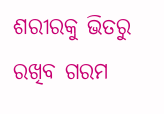ଶରୀରକୁ ଭିତରୁ ରଖିବ ଗରମ